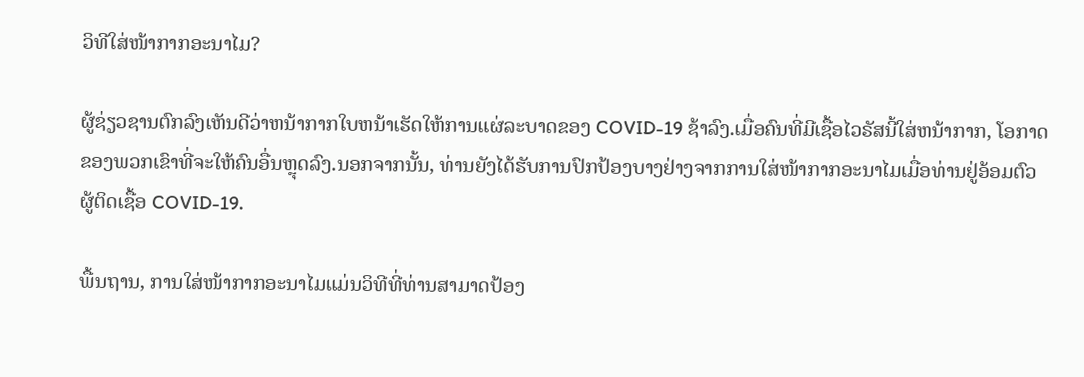ວິທີໃສ່ໜ້າກາກອະນາໄມ?

ຜູ້ຊ່ຽວຊານຕົກລົງເຫັນດີວ່າຫນ້າກາກໃບຫນ້າເຮັດໃຫ້ການແຜ່ລະບາດຂອງ COVID-19 ຊ້າລົງ.ເມື່ອຄົນທີ່ມີເຊື້ອໄວຣັສນີ້ໃສ່ຫນ້າກາກ, ໂອກາດຂອງພວກເຂົາທີ່ຈະໃຫ້ຄົນອື່ນຫຼຸດລົງ.ນອກຈາກນັ້ນ, ທ່ານຍັງໄດ້ຮັບການປົກປ້ອງບາງຢ່າງຈາກການໃສ່ໜ້າກາກອະນາໄມເມື່ອທ່ານຢູ່ອ້ອມຕົວຜູ້ຕິດເຊື້ອ COVID-19.

ພື້ນຖານ, ການໃສ່ໜ້າກາກອະນາໄມແມ່ນວິທີທີ່ທ່ານສາມາດປ້ອງ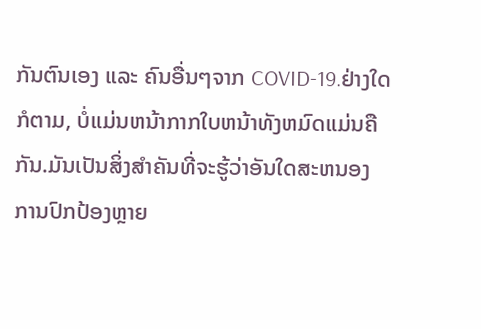ກັນຕົນເອງ ແລະ ຄົນອື່ນໆຈາກ COVID-19.ຢ່າງໃດກໍຕາມ, ບໍ່ແມ່ນຫນ້າກາກໃບຫນ້າທັງຫມົດແມ່ນຄືກັນ.ມັນເປັນສິ່ງສໍາຄັນທີ່ຈະຮູ້ວ່າອັນໃດສະຫນອງການປົກປ້ອງຫຼາຍ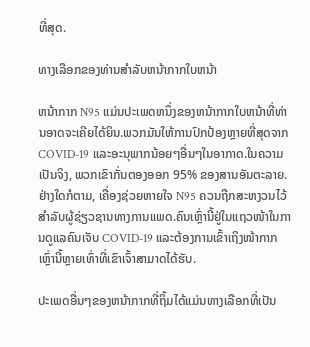ທີ່ສຸດ.

ທາງເລືອກຂອງທ່ານສໍາລັບຫນ້າກາກໃບຫນ້າ

ຫນ້າກາກ N95 ແມ່ນປະເພດຫນຶ່ງຂອງຫນ້າກາກໃບຫນ້າທີ່ທ່ານອາດຈະເຄີຍໄດ້ຍິນ.ພວກມັນໃຫ້ການປົກປ້ອງຫຼາຍທີ່ສຸດຈາກ COVID-19 ແລະອະນຸພາກນ້ອຍໆອື່ນໆໃນອາກາດ.ໃນຄວາມເປັນຈິງ, ພວກເຂົາກັ່ນຕອງອອກ 95% ຂອງສານອັນຕະລາຍ.ຢ່າງໃດກໍຕາມ, ເຄື່ອງຊ່ວຍຫາຍໃຈ N95 ຄວນຖືກສະຫງວນໄວ້ສໍາລັບຜູ້ຊ່ຽວຊານທາງການແພດ.ຄົນເຫຼົ່ານີ້ຢູ່ໃນແຖວໜ້າໃນການດູແລຄົນເຈັບ COVID-19 ແລະຕ້ອງການເຂົ້າເຖິງໜ້າກາກເຫຼົ່ານີ້ຫຼາຍເທົ່າທີ່ເຂົາເຈົ້າສາມາດໄດ້ຮັບ.

ປະເພດອື່ນໆຂອງຫນ້າກາກທີ່ຖິ້ມໄດ້ແມ່ນທາງເລືອກທີ່ເປັນ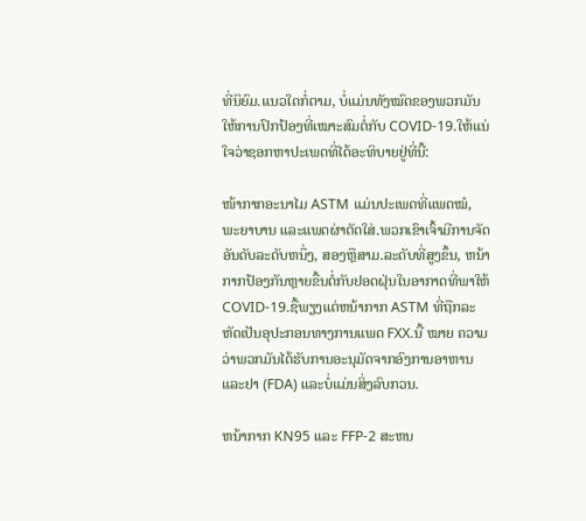ທີ່ນິຍົມ.ແນວໃດກໍ່ຕາມ, ບໍ່ແມ່ນທັງໝົດຂອງພວກມັນໃຫ້ການປົກປ້ອງທີ່ເໝາະສົມຕໍ່ກັບ COVID-19.ໃຫ້ແນ່ໃຈວ່າຊອກຫາປະເພດທີ່ໄດ້ອະທິບາຍຢູ່ທີ່ນີ້:

ໜ້າກາກອະນາໄມ ASTM ແມ່ນປະເພດທີ່ແພດໝໍ, ພະຍາບານ ແລະແພດຜ່າຕັດໃສ່.ພວກເຂົາເຈົ້າມີການຈັດອັນດັບລະດັບຫນຶ່ງ, ສອງຫຼືສາມ.ລະດັບທີ່ສູງຂຶ້ນ, ຫນ້າກາກປ້ອງກັນຫຼາຍຂື້ນຕໍ່ກັບຢອດຝຸ່ນໃນອາກາດທີ່ພາໃຫ້ COVID-19.ຊື້ພຽງແຕ່ຫນ້າກາກ ASTM ທີ່ຖືກລະຫັດເປັນອຸປະກອນທາງການແພດ FXX.ນີ້ ໝາຍ ຄວາມວ່າພວກມັນໄດ້ຮັບການອະນຸມັດຈາກອົງການອາຫານແລະຢາ (FDA) ແລະບໍ່ແມ່ນສິ່ງລົບກວນ.

ຫນ້າກາກ KN95 ແລະ FFP-2 ສະຫນ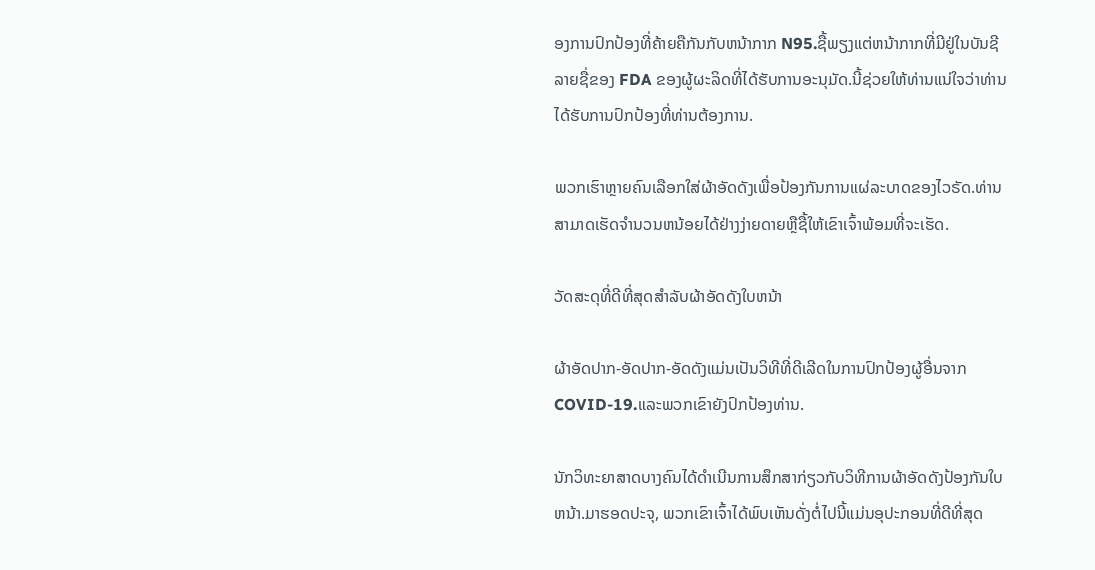ອງການປົກປ້ອງທີ່ຄ້າຍຄືກັນກັບຫນ້າກາກ N95.ຊື້ພຽງແຕ່ຫນ້າກາກທີ່ມີຢູ່ໃນບັນຊີລາຍຊື່ຂອງ FDA ຂອງຜູ້ຜະລິດທີ່ໄດ້ຮັບການອະນຸມັດ.ນີ້ຊ່ວຍໃຫ້ທ່ານແນ່ໃຈວ່າທ່ານໄດ້ຮັບການປົກປ້ອງທີ່ທ່ານຕ້ອງການ.

ພວກເຮົາຫຼາຍຄົນເລືອກໃສ່ຜ້າອັດດັງເພື່ອປ້ອງກັນການແຜ່ລະບາດຂອງໄວຣັດ.ທ່ານສາມາດເຮັດຈໍານວນຫນ້ອຍໄດ້ຢ່າງງ່າຍດາຍຫຼືຊື້ໃຫ້ເຂົາເຈົ້າພ້ອມທີ່ຈະເຮັດ.

ວັດສະດຸທີ່ດີທີ່ສຸດສໍາລັບຜ້າອັດດັງໃບຫນ້າ

ຜ້າອັດປາກ-ອັດປາກ-ອັດດັງແມ່ນເປັນວິທີທີ່ດີເລີດໃນການປົກປ້ອງຜູ້ອື່ນຈາກ COVID-19.ແລະພວກເຂົາຍັງປົກປ້ອງທ່ານ.

ນັກວິທະຍາສາດບາງຄົນໄດ້ດໍາເນີນການສຶກສາກ່ຽວກັບວິທີການຜ້າອັດດັງປ້ອງກັນໃບຫນ້າ.ມາຮອດປະຈຸ, ພວກເຂົາເຈົ້າໄດ້ພົບເຫັນດັ່ງຕໍ່ໄປນີ້ແມ່ນອຸປະກອນທີ່ດີທີ່ສຸດ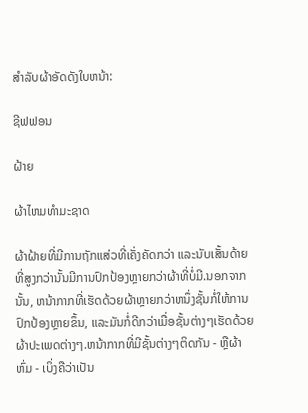ສໍາລັບຜ້າອັດດັງໃບຫນ້າ:

ຊີຟຟອນ

ຝ້າຍ

ຜ້າໄຫມທໍາມະຊາດ

ຜ້າຝ້າຍທີ່ມີການຖັກແສ່ວທີ່ເຄັ່ງຄັດກວ່າ ແລະນັບເສັ້ນດ້າຍທີ່ສູງກວ່ານັ້ນມີການປົກປ້ອງຫຼາຍກວ່າຜ້າທີ່ບໍ່ມີ.ນອກຈາກນັ້ນ, ຫນ້າກາກທີ່ເຮັດດ້ວຍຜ້າຫຼາຍກວ່າຫນຶ່ງຊັ້ນກໍ່ໃຫ້ການປົກປ້ອງຫຼາຍຂຶ້ນ, ແລະມັນກໍ່ດີກວ່າເມື່ອຊັ້ນຕ່າງໆເຮັດດ້ວຍຜ້າປະເພດຕ່າງໆ.ຫນ້າກາກທີ່ມີຊັ້ນຕ່າງໆຕິດກັນ - ຫຼືຜ້າຫົ່ມ - ເບິ່ງຄືວ່າເປັນ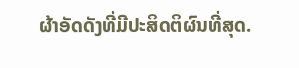ຜ້າອັດດັງທີ່ມີປະສິດຕິຜົນທີ່ສຸດ.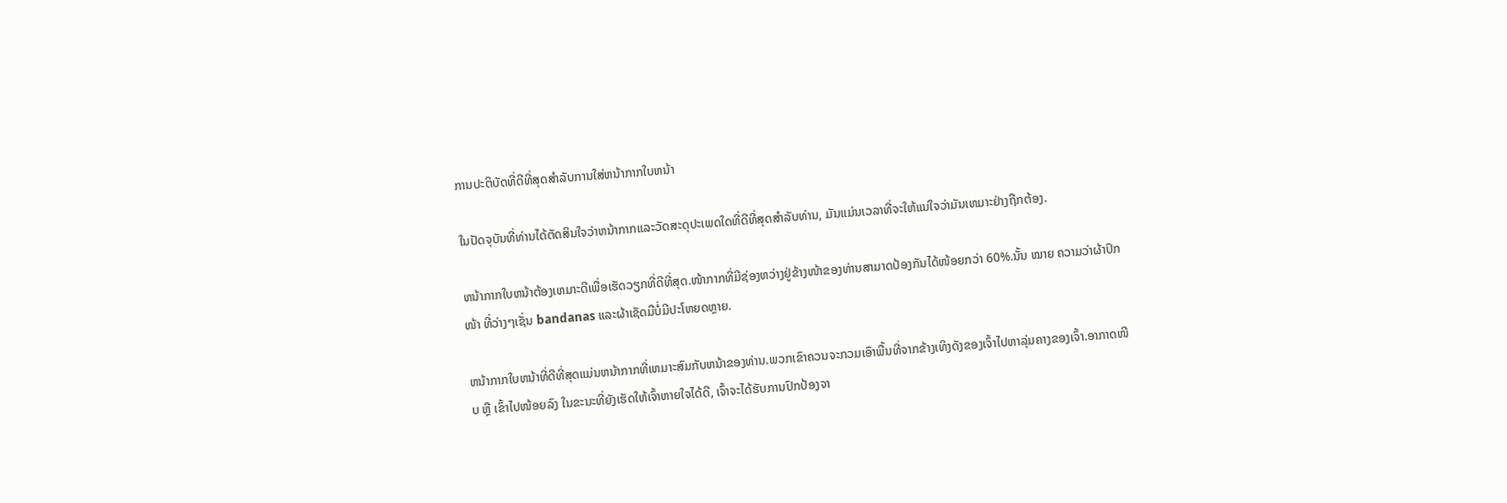ການປະຕິບັດທີ່ດີທີ່ສຸດສໍາລັບການໃສ່ຫນ້າກາກໃບຫນ້າ

ໃນປັດຈຸບັນທີ່ທ່ານໄດ້ຕັດສິນໃຈວ່າຫນ້າກາກແລະວັດສະດຸປະເພດໃດທີ່ດີທີ່ສຸດສໍາລັບທ່ານ, ມັນແມ່ນເວລາທີ່ຈະໃຫ້ແນ່ໃຈວ່າມັນເຫມາະຢ່າງຖືກຕ້ອງ.

ຫນ້າກາກໃບຫນ້າຕ້ອງເຫມາະດີເພື່ອເຮັດວຽກທີ່ດີທີ່ສຸດ.ໜ້າກາກທີ່ມີຊ່ອງຫວ່າງຢູ່ຂ້າງໜ້າຂອງທ່ານສາມາດປ້ອງກັນໄດ້ໜ້ອຍກວ່າ 60%.ນັ້ນ ໝາຍ ຄວາມວ່າຜ້າປົກ ໜ້າ ທີ່ວ່າງໆເຊັ່ນ bandanas ແລະຜ້າເຊັດມືບໍ່ມີປະໂຫຍດຫຼາຍ.

ຫນ້າກາກໃບຫນ້າທີ່ດີທີ່ສຸດແມ່ນຫນ້າກາກທີ່ເຫມາະສົມກັບຫນ້າຂອງທ່ານ.ພວກເຂົາຄວນຈະກວມເອົາພື້ນທີ່ຈາກຂ້າງເທິງດັງຂອງເຈົ້າໄປຫາລຸ່ມຄາງຂອງເຈົ້າ.ອາກາດໜີບ ຫຼື ເຂົ້າໄປໜ້ອຍລົງ ໃນຂະນະທີ່ຍັງເຮັດໃຫ້ເຈົ້າຫາຍໃຈໄດ້ດີ, ເຈົ້າຈະໄດ້ຮັບການປົກປ້ອງຈາ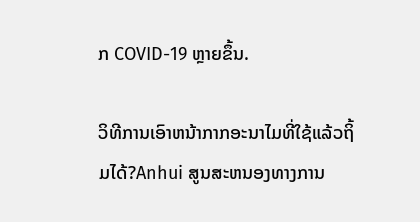ກ COVID-19 ຫຼາຍຂຶ້ນ.

ວິທີການເອົາຫນ້າກາກອະນາໄມທີ່ໃຊ້ແລ້ວຖິ້ມໄດ້?Anhui ສູນສະຫນອງທາງການ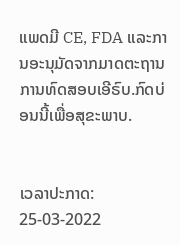ແພດມີ CE, FDA ແລະການອະນຸມັດຈາກມາດຕະຖານການທົດສອບເອີຣົບ.ກົດບ່ອນນີ້ເພື່ອສຸຂະພາບ.


ເວລາປະກາດ: 25-03-2022